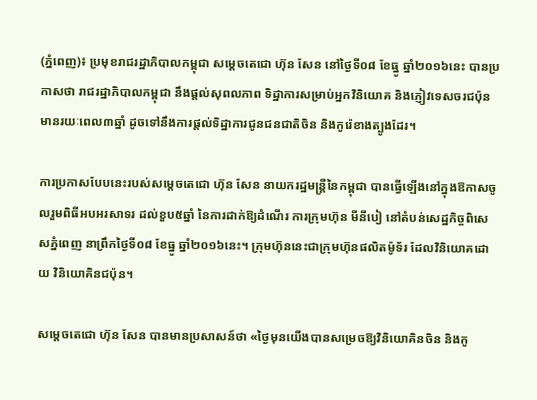(ភ្នំពេញ)៖ ប្រមុខរាជរដ្ឋាភិបាលកម្ពុជា សម្តេចតេជោ ហ៊ុន សែន នៅថ្ងៃទី០៨ ខែធ្នូ ឆ្នាំ២០១៦នេះ បានប្រកាសថា រាជរដ្ឋាភិបាលកម្ពុជា នឹងផ្តល់សុពលភាព ទិដ្ឋាការសម្រាប់អ្នកវិនិយោគ និងភ្ញៀវទេសចរជប៉ុន មានរយៈពេល៣ឆ្នាំ ដូចទៅនឹងការផ្តល់ទិដ្ឋាការជូនជនជាតិចិន និងកូរ៉េខាងត្បូងដែរ។

ការប្រកាសបែបនេះរបស់សម្តេចតេជោ ហ៊ុន សែន នាយករដ្ឋមន្រ្តីនៃកម្ពុជា បានធ្វើឡើងនៅក្នុងឱកាសចូលរួមពិធីអបអរសាទរ ដល់ខួប៥ឆ្នាំ នៃការដាក់ឱ្យដំណើរ ការក្រុមហ៊ុន មីនីបៀ នៅតំបន់សេដ្ឋកិច្ចពិសេសភ្នំពេញ នាព្រឹកថ្ងៃទី០៨ ខែធ្នូ ឆ្នាំ២០១៦នេះ។ ក្រុមហ៊ុននេះជាក្រុមហ៊ុនផលិតម៉ូទ័រ ដែលវិនិយោគដោយ វិនិយោគិនជប៉ុន។

សម្តេចតេជោ ហ៊ុន សែន បានមានប្រសាសន៍ថា «ថ្ងៃមុនយើងបានសម្រេចឱ្យវិនិយោគិនចិន និងកូ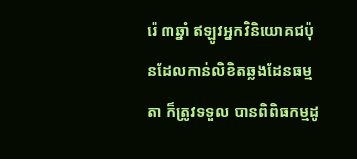រ៉េ ៣ឆ្នាំ ឥឡូវអ្នកវិនិយោគជប៉ុនដែលកាន់លិខិតឆ្លងដែនធម្មតា ក៏ត្រូវទទួល បានពិពិធកម្មដូ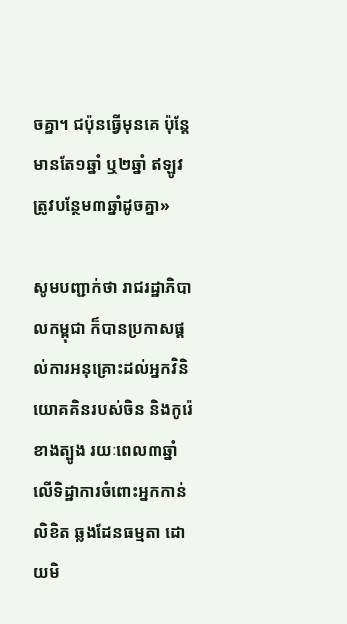ចគ្នា។ ជប៉ុនធ្វើមុនគេ ប៉ុន្តែមានតែ១ឆ្នាំ ឬ២ឆ្នាំ ឥឡូវត្រូវបន្ថែម៣ឆ្នាំដូចគ្នា»

សូមបញ្ជាក់ថា រាជរដ្ឋាភិបាលកម្ពុជា ក៏បានប្រកាសផ្តល់ការអនុគ្រោះដល់អ្នកវិនិយោគគិនរបស់ចិន និងកូរ៉េខាងត្បូង រយៈពេល៣ឆ្នាំ លើទិដ្ឋាការចំពោះអ្នកកាន់លិខិត ឆ្លងដែនធម្មតា ដោយមិ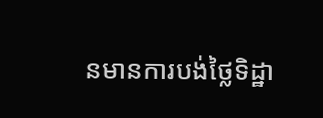នមានការបង់ថ្លៃទិដ្ឋា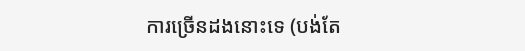ការច្រើនដងនោះទេ (បង់តែ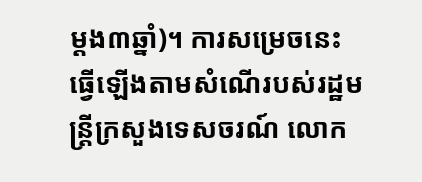ម្តង៣ឆ្នាំ)។ ការសម្រេចនេះ ធ្វើឡើងតាមសំណើរបស់រដ្ឋមន្រ្តីក្រសួងទេសចរណ៍ លោក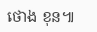ថោង ខុន៕